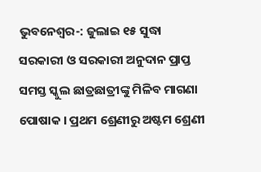ଭୁବନେଶ୍ୱର-: ଜୁଲାଇ ୧୫ ସୁଦ୍ଧା ସରକାରୀ ଓ ସରକାରୀ ଅନୁଦାନ ପ୍ରାପ୍ତ ସମସ୍ତ ସ୍କୁଲ ଛାତ୍ରଛାତ୍ରୀଙ୍କୁ ମିଳିବ ମାଗଣା ପୋଷାକ । ପ୍ରଥମ ଶ୍ରେଣୀରୁ ଅଷ୍ଟମ ଶ୍ରେଣୀ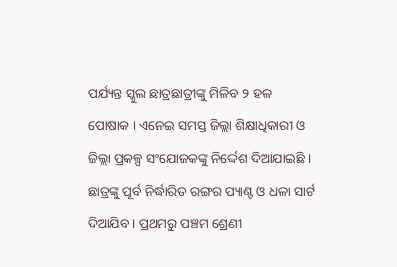ପର୍ଯ୍ୟନ୍ତ ସ୍କୁଲ ଛାତ୍ରଛାତ୍ରୀଙ୍କୁ ମିଳିବ ୨ ହଳ ପୋଷାକ । ଏନେଇ ସମସ୍ତ ଜିଲ୍ଲା ଶିକ୍ଷାଧିକାରୀ ଓ ଜିଲ୍ଲା ପ୍ରକଳ୍ପ ସଂଯୋଜକଙ୍କୁ ନିର୍ଦ୍ଦେଶ ଦିଆଯାଇଛି । ଛାତ୍ରଙ୍କୁ ପୂର୍ବ ନିର୍ଦ୍ଧାରିତ ରଙ୍ଗର ପ୍ୟାଣ୍ଟ ଓ ଧଳା ସାର୍ଟ ଦିଆଯିବ । ପ୍ରଥମରୁ ପଞ୍ଚମ ଶ୍ରେଣୀ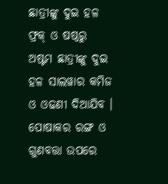ଛାତ୍ରୀଙ୍କୁ ଦୁଇ ହଳ ଫ୍ରକ୍ ଓ ଷଷ୍ଠରୁ ଅଷ୍ଟମ ଛାତ୍ରୀଙ୍କୁ ଦୁଇ ହଳ ସାଲୱାର କମିଜ ଓ ଓଢଣୀ ଦିଆଯିବ । ପୋଷାକର ରଙ୍ଗ ଓ ଗୁଣବତ୍ତା ଉପରେ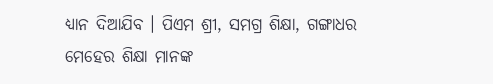ଧ୍ୟାନ ଦିଆଯିବ । ପିଏମ ଶ୍ରୀ, ସମଗ୍ର ଶିକ୍ଷା, ଗଙ୍ଗାଧର ମେହେର ଶିକ୍ଷା ମାନଙ୍କ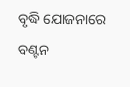ବୃଦ୍ଧି ଯୋଜନାରେ ବଣ୍ଟନ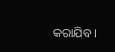କରାଯିବ ।